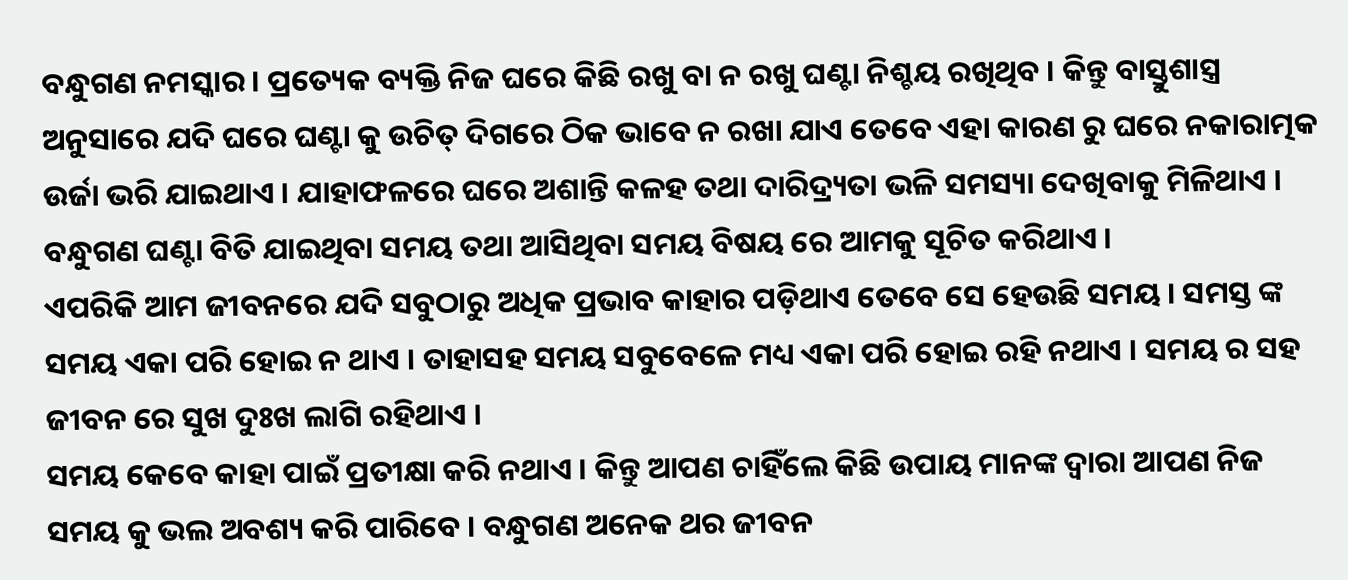ବନ୍ଧୁଗଣ ନମସ୍କାର । ପ୍ରତ୍ୟେକ ବ୍ୟକ୍ତି ନିଜ ଘରେ କିଛି ରଖୁ ବା ନ ରଖୁ ଘଣ୍ଟା ନିଶ୍ଚୟ ରଖିଥିବ । କିନ୍ତୁ ବାସ୍ତୁଶାସ୍ତ୍ର ଅନୁସାରେ ଯଦି ଘରେ ଘଣ୍ଟା କୁ ଉଚିତ୍ ଦିଗରେ ଠିକ ଭାବେ ନ ରଖା ଯାଏ ତେବେ ଏହା କାରଣ ରୁ ଘରେ ନକାରାତ୍ମକ ଉର୍ଜା ଭରି ଯାଇଥାଏ । ଯାହାଫଳରେ ଘରେ ଅଶାନ୍ତି କଳହ ତଥା ଦାରିଦ୍ର୍ୟତା ଭଳି ସମସ୍ୟା ଦେଖିବାକୁ ମିଳିଥାଏ । ବନ୍ଧୁଗଣ ଘଣ୍ଟା ବିତି ଯାଇଥିବା ସମୟ ତଥା ଆସିଥିବା ସମୟ ବିଷୟ ରେ ଆମକୁ ସୂଚିତ କରିଥାଏ ।
ଏପରିକି ଆମ ଜୀବନରେ ଯଦି ସବୁଠାରୁ ଅଧିକ ପ୍ରଭାବ କାହାର ପଡ଼ିଥାଏ ତେବେ ସେ ହେଉଛି ସମୟ । ସମସ୍ତ ଙ୍କ ସମୟ ଏକା ପରି ହୋଇ ନ ଥାଏ । ତାହାସହ ସମୟ ସବୁବେଳେ ମଧ୍ୟ ଏକା ପରି ହୋଇ ରହି ନଥାଏ । ସମୟ ର ସହ ଜୀବନ ରେ ସୁଖ ଦୁଃଖ ଲାଗି ରହିଥାଏ ।
ସମୟ କେବେ କାହା ପାଇଁ ପ୍ରତୀକ୍ଷା କରି ନଥାଏ । କିନ୍ତୁ ଆପଣ ଚାହିଁଲେ କିଛି ଉପାୟ ମାନଙ୍କ ଦ୍ୱାରା ଆପଣ ନିଜ ସମୟ କୁ ଭଲ ଅବଶ୍ୟ କରି ପାରିବେ । ବନ୍ଧୁଗଣ ଅନେକ ଥର ଜୀବନ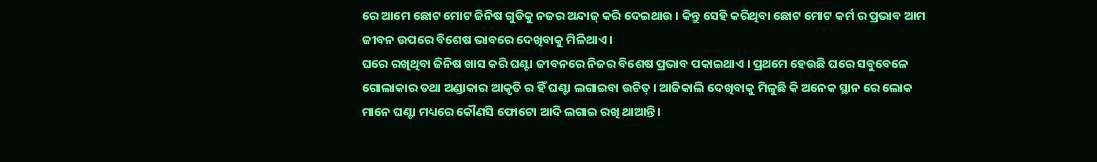ରେ ଆମେ ଛୋଟ ମୋଟ ଜିନିଷ ଗୁଡିକୁ ନଜର ଅନ୍ଦାଜ୍ କରି ଦେଇଥାଉ । କିନ୍ତୁ ସେହି କରିଥିବା ଛୋଟ ମୋଟ କର୍ମ ର ପ୍ରଭାବ ଆମ ଜୀବନ ଉପରେ ବିଶେଷ ଭାବରେ ଦେଖିବାକୁ ମିଳିଥାଏ ।
ଘରେ ରଖିଥିବା ଜିନିଷ ଖାସ କରି ଘଣ୍ଟା ଜୀବନରେ ନିଜର ବିଶେଷ ପ୍ରଭାବ ପକାଇଥାଏ । ପ୍ରଥମେ ହେଉଛି ଘରେ ସବୁବେଳେ ଗୋଲାକାର ତଥା ଅଣ୍ଡାକାର ଆକୃତି ର ହିଁ ଘଣ୍ଟା ଲଗାଇବା ଉଚିତ୍ । ଆଜିକାଲି ଦେଖିବାକୁ ମିଳୁଛି କି ଅନେକ ସ୍ଥାନ ରେ ଲୋକ ମାନେ ଘଣ୍ଟା ମଧ୍ୟରେ କୌଣସି ଫୋଟୋ ଆଦି ଲଗାଇ ରଖି ଥାଆନ୍ତି ।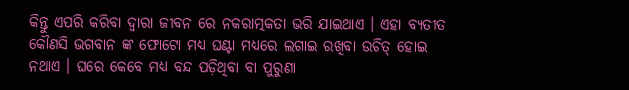କିନ୍ତୁ ଏପରି କରିବା ଦ୍ବାରା ଜୀବନ ରେ ନକରାତ୍ମକତା ଭରି ଯାଇଥାଏ । ଏହା ବ୍ୟତୀତ କୌଣସି ଭଗବାନ ଙ୍କ ଫୋଟୋ ମଧ୍ୟ ଘଣ୍ଟା ମଧ୍ୟରେ ଲଗାଇ ରଖିବା ଉଚିତ୍ ହୋଇ ନଥାଏ । ଘରେ କେବେ ମଧ୍ୟ ବନ୍ଦ ପଡ଼ିଥିବା ବା ପୁରୁଣା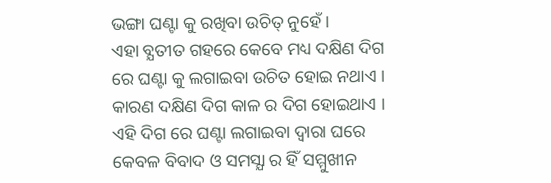ଭଙ୍ଗା ଘଣ୍ଟା କୁ ରଖିବା ଉଚିତ୍ ନୁହେଁ ।
ଏହା ବ୍ଯତୀତ ଗହରେ କେବେ ମଧ୍ୟ ଦକ୍ଷିଣ ଦିଗ ରେ ଘଣ୍ଟା କୁ ଲଗାଇବା ଉଚିତ ହୋଇ ନଥାଏ । କାରଣ ଦକ୍ଷିଣ ଦିଗ କାଳ ର ଦିଗ ହୋଇଥାଏ । ଏହି ଦିଗ ରେ ଘଣ୍ଟା ଲଗାଇବା ଦ୍ଵାରା ଘରେ କେବଳ ବିବାଦ ଓ ସମସ୍ଯା ର ହିଁ ସମ୍ମୁଖୀନ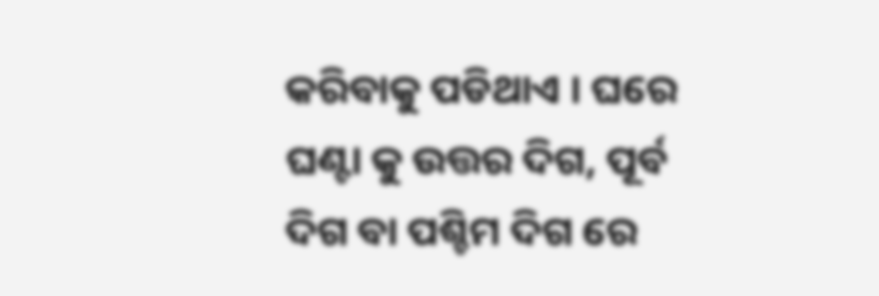କରିବାକୁ ପଡିଥାଏ । ଘରେ ଘଣ୍ଟା କୁ ଉତ୍ତର ଦିଗ, ପୂର୍ବ ଦିଗ ବା ପଶ୍ଚିମ ଦିଗ ରେ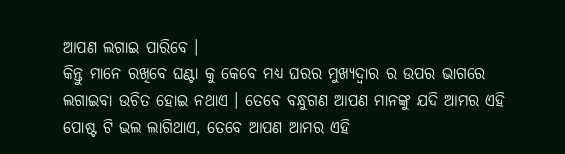ଆପଣ ଲଗାଇ ପାରିବେ ।
କିନ୍ତୁ ମାନେ ରଖିବେ ଘଣ୍ଟା କୁ କେବେ ମଧ୍ୟ ଘରର ମୁଖ୍ୟଦ୍ଵାର ର ଉପର ଭାଗରେ ଲଗାଇବା ଉଚିତ ହୋଇ ନଥାଏ । ତେବେ ବନ୍ଧୁଗଣ ଆପଣ ମାନଙ୍କୁ ଯଦି ଆମର ଏହି ପୋଷ୍ଟ ଟି ଭଲ ଲାଗିଥାଏ, ତେବେ ଆପଣ ଆମର ଏହି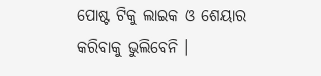ପୋଷ୍ଟ ଟିକୁ ଲାଇକ ଓ ଶେୟାର କରିବାକୁ ଭୁଲିବେନି ।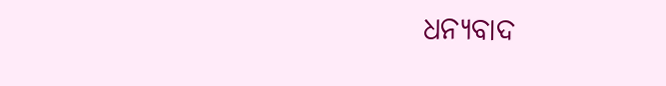ଧନ୍ୟବାଦ